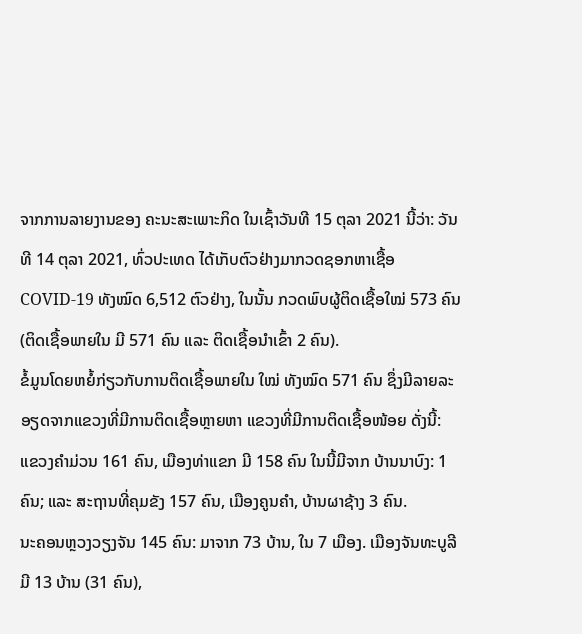ຈາກການລາຍງານຂອງ ຄະນະສະເພາະກິດ ໃນເຊົ້າວັນທີ 15 ຕຸລາ 2021 ນີ້ວ່າ: ວັນທີ 14 ຕຸລາ 2021, ທົ່ວປະເທດ ໄດ້ເກັບຕົວຢ່າງມາກວດຊອກຫາເຊື້ອ COVID-19 ທັງໝົດ 6,512 ຕົວຢ່າງ, ໃນນັ້ນ ກວດພົບຜູ້ຕິດເຊື້ອໃໝ່ 573 ຄົນ (ຕິດເຊື້ອພາຍໃນ ມີ 571 ຄົນ ແລະ ຕິດເຊື້ອນໍາເຂົ້າ 2 ຄົນ).
ຂໍ້ມູນໂດຍຫຍໍ້ກ່ຽວກັບການຕິດເຊື້ອພາຍໃນ ໃໝ່ ທັງໝົດ 571 ຄົນ ຊຶ່ງມີລາຍລະອຽດຈາກແຂວງທີ່ມີການຕິດເຊື້ອຫຼາຍຫາ ແຂວງທີ່ມີການຕິດເຊື້ອໜ້ອຍ ດັ່ງນີ້:
ແຂວງຄໍາມ່ວນ 161 ຄົນ, ເມືອງທ່າແຂກ ມີ 158 ຄົນ ໃນນີ້ມີຈາກ ບ້ານນາບົງ: 1 ຄົນ; ແລະ ສະຖານທີ່ຄຸມຂັງ 157 ຄົນ, ເມືອງຄູນຄໍາ, ບ້ານຜາຊ້າງ 3 ຄົນ.
ນະຄອນຫຼວງວຽງຈັນ 145 ຄົນ: ມາຈາກ 73 ບ້ານ, ໃນ 7 ເມືອງ. ເມືອງຈັນທະບູລີ ມີ 13 ບ້ານ (31 ຄົນ),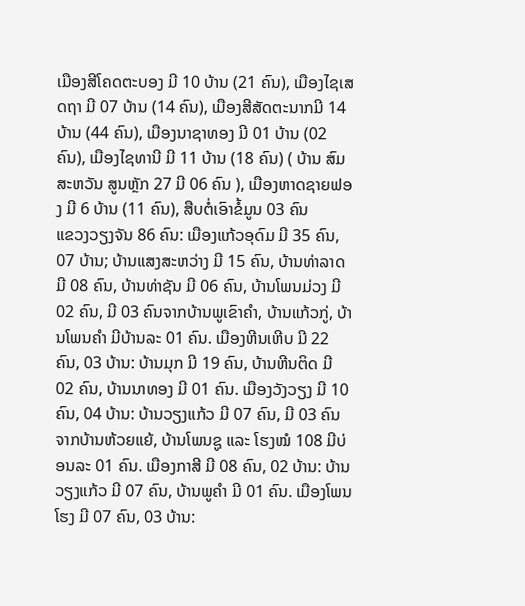ເມືອງສີໂຄດຕະບອງ ມີ 10 ບ້ານ (21 ຄົນ), ເມືອງໄຊເສດຖາ ມີ 07 ບ້ານ (14 ຄົນ), ເມືອງສີສັດຕະນາກມີ 14 ບ້ານ (44 ຄົນ), ເມືອງນາຊາທອງ ມີ 01 ບ້ານ (02 ຄົນ), ເມືອງໄຊທານີ ມີ 11 ບ້ານ (18 ຄົນ) ( ບ້ານ ສົມສະຫວັນ ສູນຫຼັກ 27 ມີ 06 ຄົນ ), ເມືອງຫາດຊາຍຟອງ ມີ 6 ບ້ານ (11 ຄົນ), ສືບຕໍ່ເອົາຂໍ້ມູນ 03 ຄົນ
ແຂວງວຽງຈັນ 86 ຄົນ: ເມືອງແກ້ວອຸດົມ ມີ 35 ຄົນ, 07 ບ້ານ; ບ້ານແສງສະຫວ່າງ ມີ 15 ຄົນ, ບ້ານທ່າລາດ ມີ 08 ຄົນ, ບ້ານທ່າຊັນ ມີ 06 ຄົນ, ບ້ານໂພນມ່ວງ ມີ 02 ຄົນ, ມີ 03 ຄົນຈາກບ້ານພູເຂົາຄໍາ, ບ້ານແກ້ວກູ່, ບ້ານໂພນຄໍາ ມີບ້ານລະ 01 ຄົນ. ເມືອງຫີນເຫີບ ມີ 22 ຄົນ, 03 ບ້ານ: ບ້ານມຸກ ມີ 19 ຄົນ, ບ້ານຫີນຕິດ ມີ 02 ຄົນ, ບ້ານນາທອງ ມີ 01 ຄົນ. ເມືອງວັງວຽງ ມີ 10 ຄົນ, 04 ບ້ານ: ບ້ານວຽງແກ້ວ ມີ 07 ຄົນ, ມີ 03 ຄົນ ຈາກບ້ານຫ້ວຍແຍ້, ບ້ານໂພນຊູ ແລະ ໂຮງໝໍ 108 ມີບ່ອນລະ 01 ຄົນ. ເມືອງກາສີ ມີ 08 ຄົນ, 02 ບ້ານ: ບ້ານວຽງແກ້ວ ມີ 07 ຄົນ, ບ້ານພູຄໍາ ມີ 01 ຄົນ. ເມືອງໂພນໂຮງ ມີ 07 ຄົນ, 03 ບ້ານ: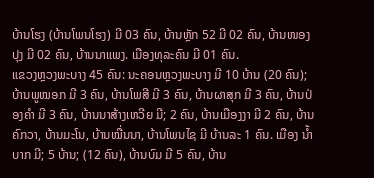ບ້ານໂຮງ (ບ້ານໂພນໂຮງ) ມີ 03 ຄົນ, ບ້ານຫຼັກ 52 ມີ 02 ຄົນ, ບ້ານໜອງປຸງ ມີ 02 ຄົນ, ບ້ານນາແພງ. ເມືອງທຸລະຄົນ ມີ 01 ຄົນ.
ແຂວງຫຼວງພະບາງ 45 ຄົນ: ນະຄອນຫຼວງພະບາງ ມີ 10 ບ້ານ (20 ຄົນ); ບ້ານພູໝອກ ມີ 3 ຄົນ, ບ້ານໂພສີ ມີ 3 ຄົນ, ບ້ານຜາສຸກ ມີ 3 ຄົນ, ບ້ານປ່ອງຄຳ ມີ 3 ຄົນ, ບ້ານນາສ້າງເຫວີຍ ມີ; 2 ຄົນ, ບ້ານເມືອງງາ ມີ 2 ຄົນ, ບ້ານຄົກວາ, ບ້ານມະໂນ, ບ້ານໝື່ນນາ, ບ້ານໂພນໄຊ ມີ ບ້ານລະ 1 ຄົນ. ເມືອງ ນໍ້າບາກ ມີ; 5 ບ້ານ; (12 ຄົນ), ບ້ານບົມ ມີ 5 ຄົນ, ບ້ານ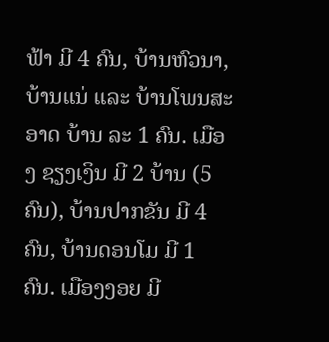ຟ້າ ມີ 4 ຄົນ, ບ້ານຫົວນາ, ບ້ານແນ່ ແລະ ບ້ານໂພນສະອາດ ບ້ານ ລະ 1 ຄົນ. ເມືອງ ຊຽງເງິນ ມີ 2 ບ້ານ (5 ຄົນ), ບ້ານປາກຂັນ ມີ 4 ຄົນ, ບ້ານດອນໂມ ມີ 1 ຄົນ. ເມືອງງອຍ ມີ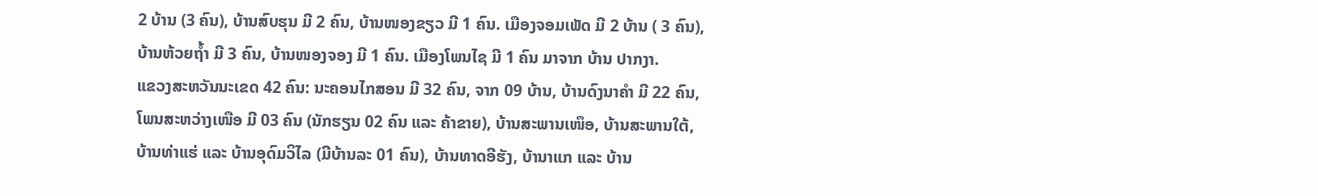2 ບ້ານ (3 ຄົນ), ບ້ານສົບຮຸນ ມີ 2 ຄົນ, ບ້ານໜອງຂຽວ ມີ 1 ຄົນ. ເມືອງຈອມເພັດ ມີ 2 ບ້ານ ( 3 ຄົນ), ບ້ານຫ້ວຍຖ້ຳ ມີ 3 ຄົນ, ບ້ານໜອງຈອງ ມີ 1 ຄົນ. ເມືອງໂພນໄຊ ມີ 1 ຄົນ ມາຈາກ ບ້ານ ປາກງາ.
ແຂວງສະຫວັນນະເຂດ 42 ຄົນ: ນະຄອນໄກສອນ ມີ 32 ຄົນ, ຈາກ 09 ບ້ານ, ບ້ານດົງນາຄໍາ ມີ 22 ຄົນ, ໂພນສະຫວ່າງເໜືອ ມີ 03 ຄົນ (ນັກຮຽນ 02 ຄົນ ແລະ ຄ້າຂາຍ), ບ້ານສະພານເໜຶອ, ບ້ານສະພານໃຕ້, ບ້ານທ່າແຮ່ ແລະ ບ້ານອຸດົມວິໄລ (ມີບ້ານລະ 01 ຄົນ), ບ້ານທາດອີຮັງ, ບ້ານາແກ ແລະ ບ້ານ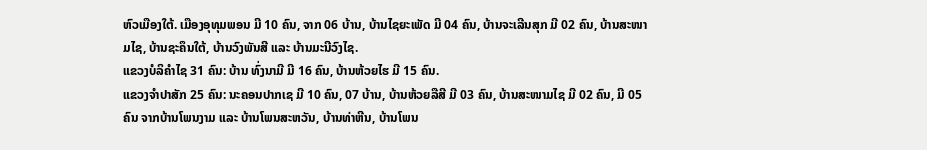ຫົວເມືອງໃຕ້. ເມືອງອຸທຸມພອນ ມີ 10 ຄົນ, ຈາກ 06 ບ້ານ, ບ້ານໄຊຍະເພັດ ມີ 04 ຄົນ, ບ້ານຈະເລີນສຸກ ມີ 02 ຄົນ, ບ້ານສະໜາມໄຊ, ບ້ານຊະຄຶນໃຕ້, ບ້ານວົງພັນສີ ແລະ ບ້ານມະນີວົງໄຊ.
ແຂວງບໍລິຄໍາໄຊ 31 ຄົນ: ບ້ານ ທົ່ງນາມີ ມີ 16 ຄົນ, ບ້ານຫ້ວຍໄຮ ມີ 15 ຄົນ.
ແຂວງຈໍາປາສັກ 25 ຄົນ: ນະຄອນປາກເຊ ມີ 10 ຄົນ, 07 ບ້ານ, ບ້ານຫ້ວຍລືສີ ມີ 03 ຄົນ, ບ້ານສະໜາມໄຊ ມີ 02 ຄົນ, ມີ 05 ຄົນ ຈາກບ້ານໂພນງາມ ແລະ ບ້ານໂພນສະຫວັນ, ບ້ານທ່າຫີນ, ບ້ານໂພນ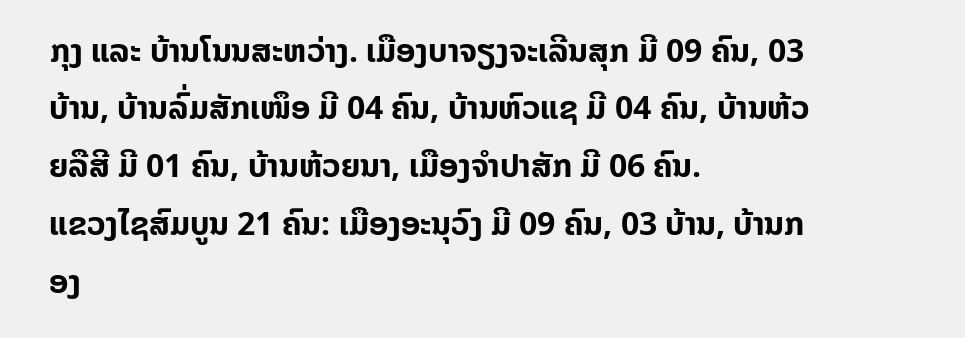ກຸງ ແລະ ບ້ານໂນນສະຫວ່າງ. ເມືອງບາຈຽງຈະເລີນສຸກ ມີ 09 ຄົນ, 03 ບ້ານ, ບ້ານລົ່ມສັກເໜຶອ ມີ 04 ຄົນ, ບ້ານຫົວແຊ ມີ 04 ຄົນ, ບ້ານຫ້ວຍລືສີ ມີ 01 ຄົນ, ບ້ານຫ້ວຍນາ, ເມືອງຈໍາປາສັກ ມີ 06 ຄົນ.
ແຂວງໄຊສົມບູນ 21 ຄົນ: ເມືອງອະນຸວົງ ມີ 09 ຄົນ, 03 ບ້ານ, ບ້ານກອງ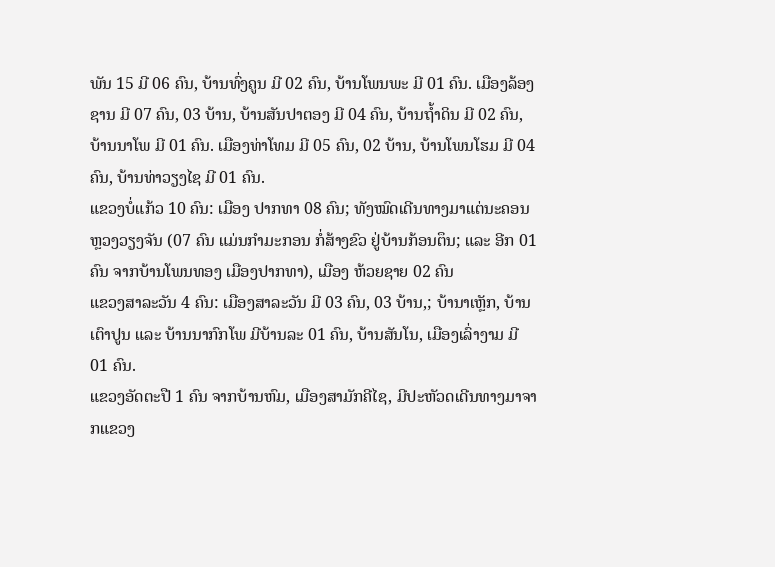ພັນ 15 ມີ 06 ຄົນ, ບ້ານທົ່ງຄູນ ມີ 02 ຄົນ, ບ້ານໂພນພະ ມີ 01 ຄົນ. ເມືອງລ້ອງຊານ ມີ 07 ຄົນ, 03 ບ້ານ, ບ້ານສັນປາຕອງ ມີ 04 ຄົນ, ບ້ານຖໍ້າດິນ ມີ 02 ຄົນ, ບ້ານນາໂພ ມີ 01 ຄົນ. ເມືອງທ່າໂທມ ມີ 05 ຄົນ, 02 ບ້ານ, ບ້ານໂພນໂຮມ ມີ 04 ຄົນ, ບ້ານທ່າວຽງໄຊ ມີ 01 ຄົນ.
ແຂວງບໍ່ແກ້ວ 10 ຄົນ: ເມືອງ ປາກທາ 08 ຄົນ; ທັງໝົດເດີນທາງມາແຕ່ນະຄອນຫຼວງວຽງຈັນ (07 ຄົນ ແມ່ນກຳມະກອນ ກໍ່ສ້າງຂົວ ຢູ່ບ້ານກ້ອນຕຶນ; ແລະ ອີກ 01 ຄົນ ຈາກບ້ານໂພນທອງ ເມືອງປາກທາ), ເມືອງ ຫ້ວຍຊາຍ 02 ຄົນ
ແຂວງສາລະວັນ 4 ຄົນ: ເມືອງສາລະວັນ ມີ 03 ຄົນ, 03 ບ້ານ,; ບ້ານາເຫຼັກ, ບ້ານເຕົາປູນ ແລະ ບ້ານນາກົກໂພ ມີບ້ານລະ 01 ຄົນ, ບ້ານສັນໂນ, ເມືອງເລົ່າງາມ ມີ 01 ຄົນ.
ແຂວງອັດຕະປື 1 ຄົນ ຈາກບ້ານຫົມ, ເມືອງສາມັກຄີໄຊ, ມີປະຫັວດເດີນທາງມາຈາກແຂວງ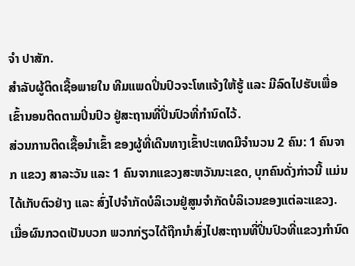ຈໍາ ປາສັກ.
ສໍາລັບຜູ້ຕິດເຊື້ອພາຍໃນ ທີມແພດປິ່ນປົວຈະໂທແຈ້ງໃຫ້ຮູ້ ແລະ ມີລົດໄປຮັບເພື່ອເຂົ້ານອນຕິດຕາມປິ່ນປົວ ຢູ່ສະຖານທີ່ປິ່ນປົວທີ່ກໍານົດໄວ້.
ສ່ວນການຕິດເຊື້ອນໍາເຂົ້າ ຂອງຜູ້ທີ່ເດີນທາງເຂົ້າປະເທດມີຈໍານວນ 2 ຄົນ: 1 ຄົນຈາກ ແຂວງ ສາລະວັນ ແລະ 1 ຄົນຈາກແຂວງສະຫວັນນະເຂດ, ບຸກຄົນດັ່ງກ່າວນີ້ ແມ່ນໄດ້ເກັບຕົວຢ່າງ ແລະ ສົ່ງໄປຈໍາກັດບໍລິເວນຢູ່ສູນຈໍາກັດບໍລິເວນຂອງແຕ່ລະແຂວງ. ເມື່ອຜົນກວດເປັນບວກ ພວກກ່ຽວໄດ້ຖືກນຳສົ່ງໄປສະຖານທີ່ປິ່ນປົວທີ່ແຂວງກໍານົດ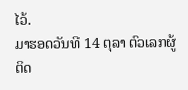ໄວ້.
ມາຮອດວັນທີ 14 ຕຸລາ ຕົວເລກຜູ້ຕິດ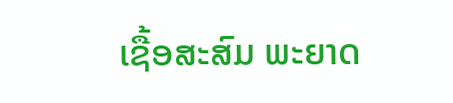ເຊື້ອສະສົມ ພະຍາດ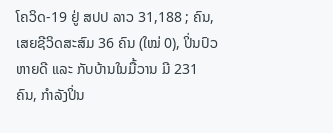ໂຄວິດ-19 ຢູ່ ສປປ ລາວ 31,188 ; ຄົນ, ເສຍຊີວິດສະສົມ 36 ຄົນ (ໃໝ່ 0), ປິ່ນປົວຫາຍດີ ແລະ ກັບບ້ານໃນມື້ວານ ມີ 231 ຄົນ, ກໍາລັງປິ່ນ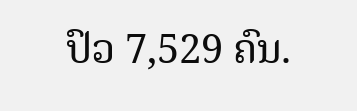ປົວ 7,529 ຄົນ.